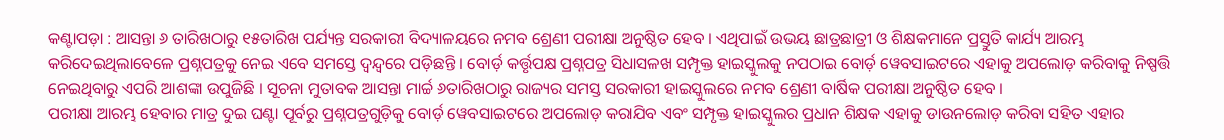କଣ୍ଟାପଡ଼ା : ଆସନ୍ତା ୬ ତାରିଖଠାରୁ ୧୫ତାରିଖ ପର୍ଯ୍ୟନ୍ତ ସରକାରୀ ବିଦ୍ୟାଳୟରେ ନମବ ଶ୍ରେଣୀ ପରୀକ୍ଷା ଅନୁଷ୍ଠିତ ହେବ । ଏଥିପାଇଁ ଉଭୟ ଛାତ୍ରଛାତ୍ରୀ ଓ ଶିକ୍ଷକମାନେ ପ୍ରସ୍ତୁତି କାର୍ଯ୍ୟ ଆରମ୍ଭ କରିଦେଇଥିଲାବେଳେ ପ୍ରଶ୍ନପତ୍ରକୁ ନେଇ ଏବେ ସମସ୍ତେ ଦ୍ୱନ୍ଦ୍ୱରେ ପଡ଼ିଛନ୍ତି । ବୋର୍ଡ଼ କର୍ତ୍ତୃପକ୍ଷ ପ୍ରଶ୍ନପତ୍ର ସିଧାସଳଖ ସମ୍ପୃକ୍ତ ହାଇସ୍କୁଲକୁ ନପଠାଇ ବୋର୍ଡ଼ ୱେବସାଇଟରେ ଏହାକୁ ଅପଲୋଡ଼ କରିବାକୁ ନିଷ୍ପତ୍ତି ନେଇଥିବାରୁ ଏପରି ଆଶଙ୍କା ଉପୁଜିଛି । ସୂଚନା ମୁତାବକ ଆସନ୍ତା ମାର୍ଚ୍ଚ ୬ତାରିଖଠାରୁ ରାଜ୍ୟର ସମସ୍ତ ସରକାରୀ ହାଇସ୍କୁଲରେ ନମବ ଶ୍ରେଣୀ ବାର୍ଷିକ ପରୀକ୍ଷା ଅନୁଷ୍ଠିତ ହେବ ।
ପରୀକ୍ଷା ଆରମ୍ଭ ହେବାର ମାତ୍ର ଦୁଇ ଘଣ୍ଟା ପୂର୍ବରୁ ପ୍ରଶ୍ନପତ୍ରଗୁଡ଼ିକୁ ବୋର୍ଡ଼ ୱେବସାଇଟରେ ଅପଲୋଡ଼ କରାଯିବ ଏବଂ ସମ୍ପୃକ୍ତ ହାଇସ୍କୁଲର ପ୍ରଧାନ ଶିକ୍ଷକ ଏହାକୁ ଡାଉନଲୋଡ଼ କରିବା ସହିତ ଏହାର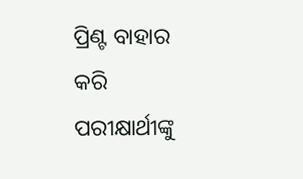ପ୍ରିଣ୍ଟ ବାହାର କରି ପରୀକ୍ଷାର୍ଥୀଙ୍କୁ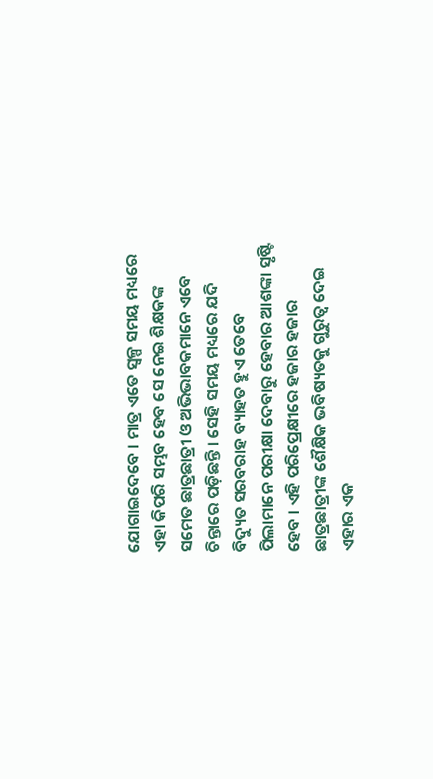ଯୋଗାଇଦେବେ । ମାତ୍ର ଏତେ ସ୍ୱଳ୍ପ ସମୟ ମଧ୍ୟରେ ଏହା କିପରି ସମ୍ଭବ ହେବ ସେ ନେଇ ଶିକ୍ଷକଙ୍କ ସମେତ ଛାତ୍ରଛାତ୍ରୀ ଓ ଅଭିଭାବକମାନେ ଏବେ ଚିନ୍ତାରେ ପଡ଼ିଛନ୍ତି । ସେହି ସମୟ ମଧ୍ୟରେ ଯଦି ବିଦ୍ୟୁତ ସରବରାହ ବ୍ୟାହତ ହୁଏ ତେବେ ପିଲାମାନେ ପରୀକ୍ଷା ଦେବାରୁ ହେବାର ଆଶଙ୍କା ସୃଷ୍ଟି ହେବ । ଏହି ପରିପ୍ରେକ୍ଷୀରେ ହଜାର ହଜାର ଛାତ୍ରଛାତ୍ରୀଙ୍କ ଶୈକ୍ଷିକ ଭବିଷ୍ୟତକୁ ଗୁରୁତ୍ୱ ଦେଇ ଏହାର ଏକ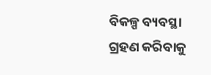ବିକଳ୍ପ ବ୍ୟବସ୍ଥା ଗ୍ରହଣ କରିବାକୁ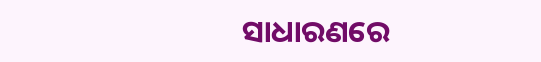ସାଧାରଣରେ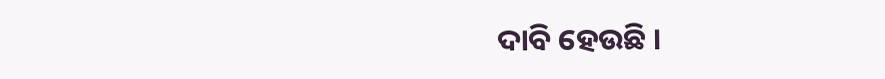ଦାବି ହେଉଛି ।